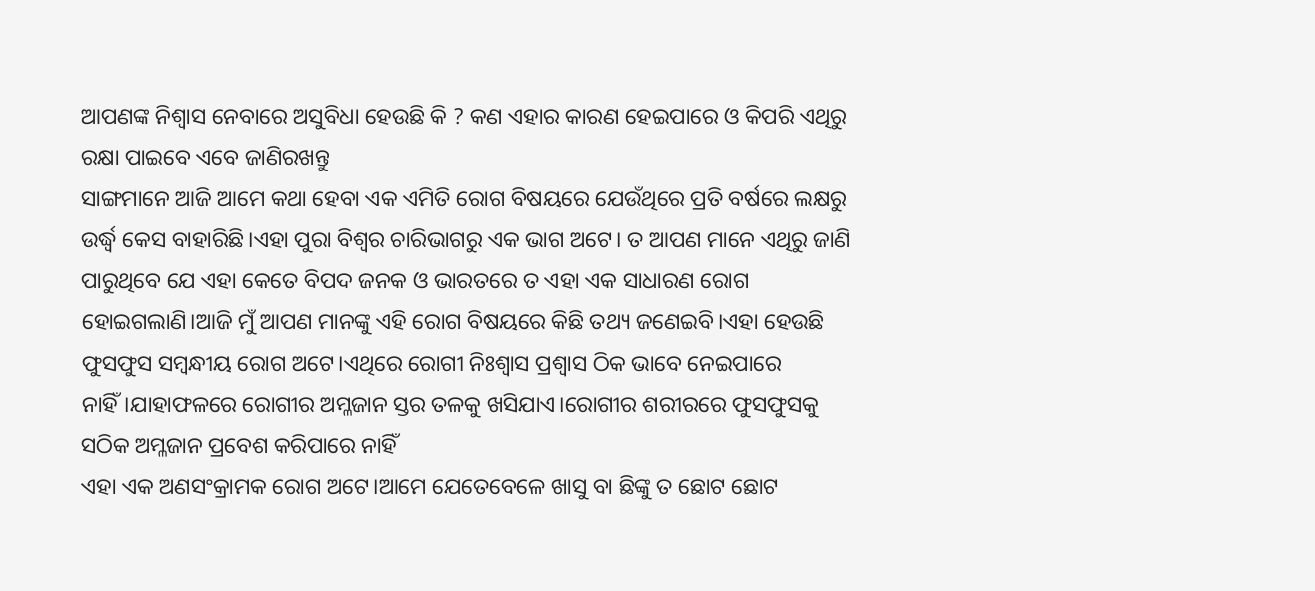ଆପଣଙ୍କ ନିଶ୍ୱାସ ନେବାରେ ଅସୁବିଧା ହେଉଛି କି ? କଣ ଏହାର କାରଣ ହେଇପାରେ ଓ କିପରି ଏଥିରୁ ରକ୍ଷା ପାଇବେ ଏବେ ଜାଣିରଖନ୍ତୁ
ସାଙ୍ଗମାନେ ଆଜି ଆମେ କଥା ହେବା ଏକ ଏମିତି ରୋଗ ବିଷୟରେ ଯେଉଁଥିରେ ପ୍ରତି ବର୍ଷରେ ଲକ୍ଷରୁ ଉର୍ଦ୍ଧ୍ବ କେସ ବାହାରିଛି।ଏହା ପୁରା ବିଶ୍ଵର ଚାରିଭାଗରୁ ଏକ ଭାଗ ଅଟେ। ତ ଆପଣ ମାନେ ଏଥିରୁ ଜାଣି ପାରୁଥିବେ ଯେ ଏହା କେତେ ବିପଦ ଜନକ ଓ ଭାରତରେ ତ ଏହା ଏକ ସାଧାରଣ ରୋଗ ହୋଇଗଲାଣି।ଆଜି ମୁଁ ଆପଣ ମାନଙ୍କୁ ଏହି ରୋଗ ବିଷୟରେ କିଛି ତଥ୍ୟ ଜଣେଇବି।ଏହା ହେଉଛି ଫୁସଫୁସ ସମ୍ବନ୍ଧୀୟ ରୋଗ ଅଟେ।ଏଥିରେ ରୋଗୀ ନିଃଶ୍ୱାସ ପ୍ରଶ୍ୱାସ ଠିକ ଭାବେ ନେଇପାରେ ନାହିଁ।ଯାହାଫଳରେ ରୋଗୀର ଅମ୍ଳଜାନ ସ୍ତର ତଳକୁ ଖସିଯାଏ।ରୋଗୀର ଶରୀରରେ ଫୁସଫୁସକୁ ସଠିକ ଅମ୍ଳଜାନ ପ୍ରବେଶ କରିପାରେ ନାହିଁ
ଏହା ଏକ ଅଣସଂକ୍ରାମକ ରୋଗ ଅଟେ।ଆମେ ଯେତେବେଳେ ଖାସୁ ବା ଛିଙ୍କୁ ତ ଛୋଟ ଛୋଟ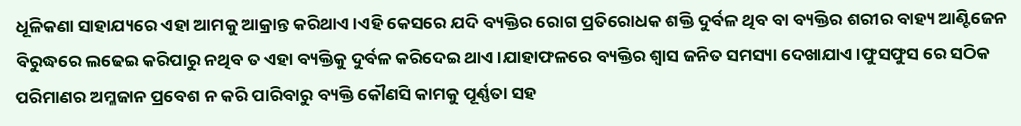ଧୂଳିକଣା ସାହାଯ୍ୟରେ ଏହା ଆମକୁ ଆକ୍ରାନ୍ତ କରିଥାଏ।ଏହି କେସରେ ଯଦି ବ୍ୟକ୍ତିର ରୋଗ ପ୍ରତିରୋଧକ ଶକ୍ତି ଦୁର୍ବଳ ଥିବ ବା ବ୍ୟକ୍ତିର ଶରୀର ବାହ୍ୟ ଆଣ୍ଟିଜେନ ବିରୁଦ୍ଧରେ ଲଢେଇ କରିପାରୁ ନଥିବ ତ ଏହା ବ୍ୟକ୍ତିକୁ ଦୁର୍ବଳ କରିଦେଇ ଥାଏ।ଯାହାଫଳରେ ବ୍ୟକ୍ତିର ଶ୍ୱାସ ଜନିତ ସମସ୍ୟା ଦେଖାଯାଏ।ଫୁସଫୁସ ରେ ସଠିକ ପରିମାଣର ଅମ୍ଳଜାନ ପ୍ରବେଶ ନ କରି ପାରିବାରୁ ବ୍ୟକ୍ତି କୌଣସି କାମକୁ ପୂର୍ଣ୍ଣତା ସହ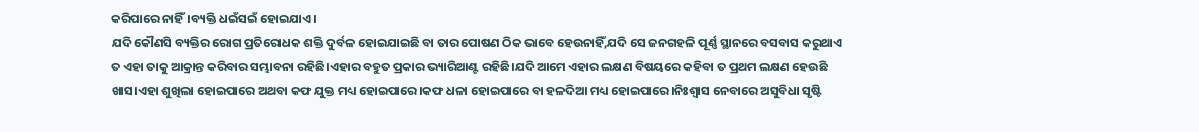କରିପାରେ ନାହିଁ।ବ୍ୟକ୍ତି ଧଇଁସଇଁ ହୋଇଯାଏ।
ଯଦି କୌଣସି ବ୍ୟକ୍ତିର ରୋଗ ପ୍ରତିରୋଧକ ଶକ୍ତି ଦୁର୍ବଳ ହୋଇଯାଇଛି ବା ତାର ପୋଷଣ ଠିକ ଭାବେ ହେଉନାହିଁ,ଯଦି ସେ ଜନଗହଳି ପୂର୍ଣ୍ଣ ସ୍ଥାନରେ ବସବାସ କରୁଥାଏ ତ ଏହା ତାକୁ ଆକ୍ରାନ୍ତ କରିବାର ସମ୍ଭାବନା ରହିଛି।ଏହାର ବହୁତ ପ୍ରକାର ଭ୍ୟାରିଆଣ୍ଟ ରହିଛି।ଯଦି ଆମେ ଏହାର ଲକ୍ଷଣ ବିଷୟରେ କହିବା ତ ପ୍ରଥମ ଲକ୍ଷଣ ହେଉଛି ଖାସ।ଏହା ଶୁଖିଲା ହୋଇପାରେ ଅଥବା କଫ ଯୁକ୍ତ ମଧ୍ୟ ହୋଇପାରେ।କଫ ଧଳା ହୋଇପାରେ ବା ହଳଦିଆ ମଧ୍ୟ ହୋଇପାରେ।ନିଃଶ୍ୱାସ ନେବାରେ ଅସୁବିଧା ସୃଷ୍ଟି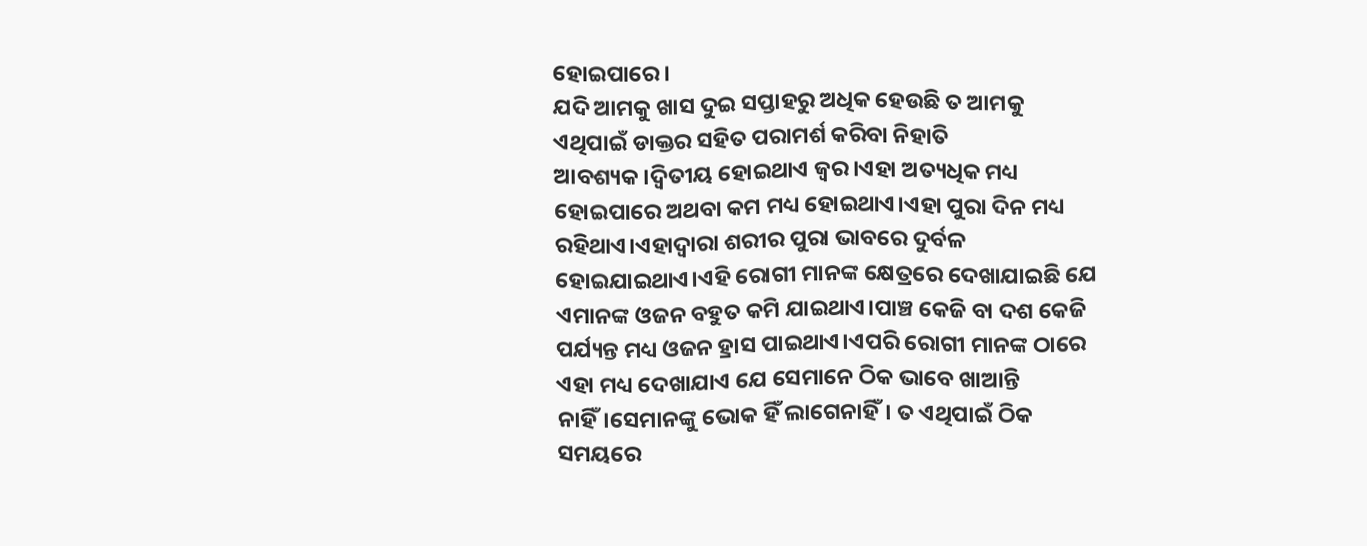ହୋଇପାରେ।
ଯଦି ଆମକୁ ଖାସ ଦୁଇ ସପ୍ତାହରୁ ଅଧିକ ହେଉଛି ତ ଆମକୁ ଏଥିପାଇଁ ଡାକ୍ତର ସହିତ ପରାମର୍ଶ କରିବା ନିହାତି ଆବଶ୍ୟକ।ଦ୍ଵିତୀୟ ହୋଇଥାଏ ଜ୍ଵର।ଏହା ଅତ୍ୟଧିକ ମଧ୍ୟ ହୋଇପାରେ ଅଥବା କମ ମଧ୍ୟ ହୋଇଥାଏ।ଏହା ପୁରା ଦିନ ମଧ୍ୟ ରହିଥାଏ।ଏହାଦ୍ବାରା ଶରୀର ପୁରା ଭାବରେ ଦୁର୍ବଳ ହୋଇଯାଇଥାଏ।ଏହି ରୋଗୀ ମାନଙ୍କ କ୍ଷେତ୍ରରେ ଦେଖାଯାଇଛି ଯେ ଏମାନଙ୍କ ଓଜନ ବହୁତ କମି ଯାଇଥାଏ।ପାଞ୍ଚ କେଜି ବା ଦଶ କେଜି ପର୍ଯ୍ୟନ୍ତ ମଧ୍ୟ ଓଜନ ହ୍ରାସ ପାଇଥାଏ।ଏପରି ରୋଗୀ ମାନଙ୍କ ଠାରେ ଏହା ମଧ୍ୟ ଦେଖାଯାଏ ଯେ ସେମାନେ ଠିକ ଭାବେ ଖାଆନ୍ତି ନାହିଁ।ସେମାନଙ୍କୁ ଭୋକ ହିଁ ଲାଗେନାହିଁ। ତ ଏଥିପାଇଁ ଠିକ ସମୟରେ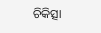ଚିକିତ୍ସା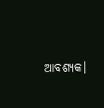ଆବଶ୍ୟକ।